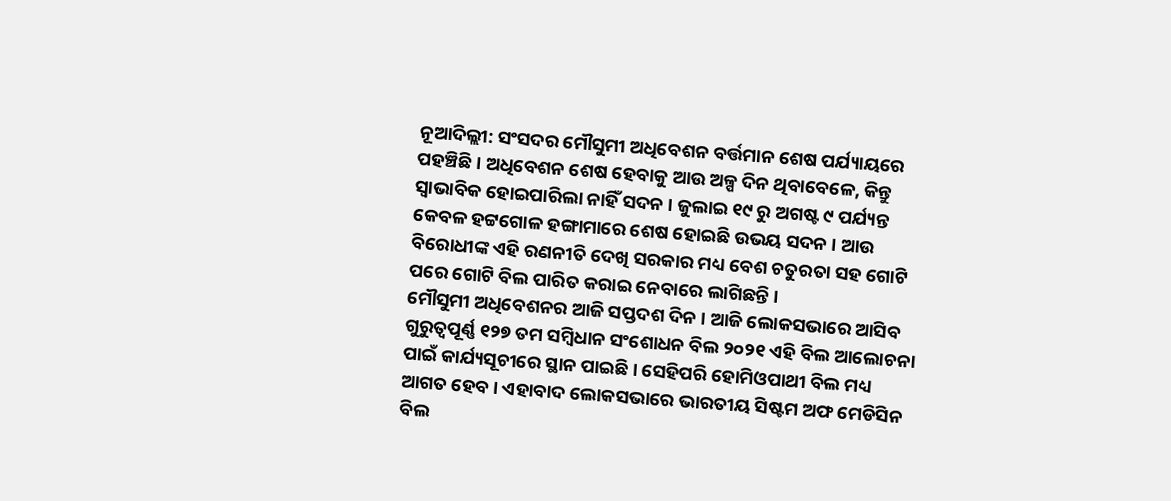ନୂଆଦିଲ୍ଲୀ: ସଂସଦର ମୌସୁମୀ ଅଧିବେଶନ ବର୍ତ୍ତମାନ ଶେଷ ପର୍ଯ୍ୟାୟରେ ପହଞ୍ଚିଛି । ଅଧିବେଶନ ଶେଷ ହେବାକୁ ଆଉ ଅଳ୍ପ ଦିନ ଥିବାବେଳେ, କିନ୍ତୁ ସ୍ବାଭାବିକ ହୋଇପାରିଲା ନାହିଁ ସଦନ । ଜୁଲାଇ ୧୯ ରୁ ଅଗଷ୍ଟ ୯ ପର୍ଯ୍ୟନ୍ତ କେବଳ ହଟ୍ଟଗୋଳ ହଙ୍ଗାମାରେ ଶେଷ ହୋଇଛି ଉଭୟ ସଦନ । ଆଉ ବିରୋଧୀଙ୍କ ଏହି ରଣନୀତି ଦେଖି ସରକାର ମଧ୍ୟ ବେଶ ଚତୁରତା ସହ ଗୋଟି ପରେ ଗୋଟି ବିଲ ପାରିତ କରାଇ ନେବାରେ ଲାଗିଛନ୍ତି ।
ମୌସୁମୀ ଅଧିବେଶନର ଆଜି ସପ୍ତଦଶ ଦିନ । ଆଜି ଲୋକସଭାରେ ଆସିବ ଗୁରୁତ୍ବପୂର୍ଣ୍ଣ ୧୨୭ ତମ ସମ୍ବିଧାନ ସଂଶୋଧନ ବିଲ ୨୦୨୧ ଏହି ବିଲ ଆଲୋଚନା ପାଇଁ କାର୍ଯ୍ୟସୂଚୀରେ ସ୍ଥାନ ପାଇଛି । ସେହିପରି ହୋମିଓପାଥୀ ବିଲ ମଧ୍ୟ ଆଗତ ହେବ । ଏହାବାଦ ଲୋକସଭାରେ ଭାରତୀୟ ସିଷ୍ଟମ ଅଫ ମେଡିସିନ ବିଲ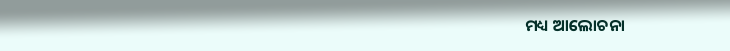ମଧ୍ୟ ଆଲୋଚନା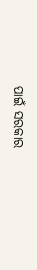ପାଇଁ ସରକାର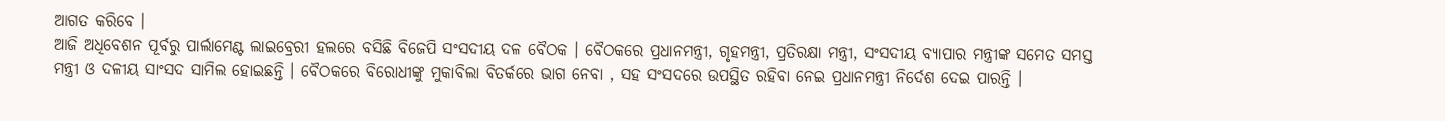ଆଗତ କରିବେ ।
ଆଜି ଅଧିବେଶନ ପୂର୍ବରୁ ପାର୍ଲାମେଣ୍ଟ ଲାଇବ୍ରେରୀ ହଲରେ ବସିଛି ବିଜେପି ସଂସଦୀୟ ଦଳ ବୈଠକ । ବୈଠକରେ ପ୍ରଧାନମନ୍ତ୍ରୀ, ଗୃହମନ୍ତ୍ରୀ, ପ୍ରତିରକ୍ଷା ମନ୍ତ୍ରୀ, ସଂସଦୀୟ ବ୍ୟାପାର ମନ୍ତ୍ରୀଙ୍କ ସମେତ ସମସ୍ତ ମନ୍ତ୍ରୀ ଓ ଦଳୀୟ ସାଂସଦ ସାମିଲ ହୋଇଛନ୍ତି । ବୈଠକରେ ବିରୋଧୀଙ୍କୁ ମୁକାବିଲା ବିତର୍କରେ ଭାଗ ନେବା , ସହ ସଂସଦରେ ଉପସ୍ଥିତ ରହିବା ନେଇ ପ୍ରଧାନମନ୍ତ୍ରୀ ନିର୍ଦେଶ ଦେଇ ପାରନ୍ତି ।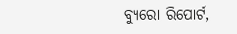ବ୍ୟୁରୋ ରିପୋର୍ଟ,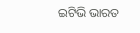ଇଟିଭି ଭାରତ